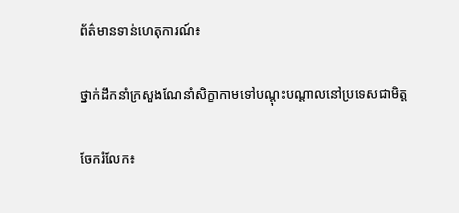ព័ត៌មានទាន់ហេតុការណ៍៖

ថ្នាក់ដឹកនាំក្រសួងណែនាំសិក្ខាកាមទៅបណ្តុះបណ្តាលនៅប្រទេសជាមិត្ត

ចែករំលែក៖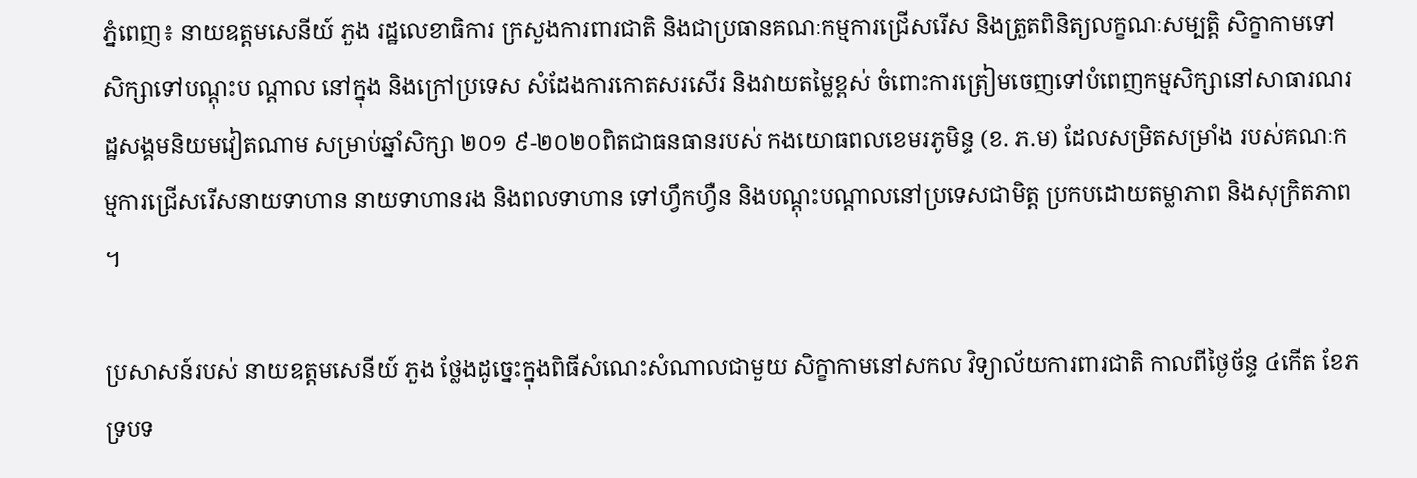ភ្នំពេញ៖ នាយឧត្តមសេនីយ៍ ភួង រដ្ឋលេខាធិការ ក្រសួងការពារជាតិ និងជាប្រធានគណៈកម្មការជ្រើសរើស និងត្រួតពិនិត្យលក្ខណៈសម្បត្តិ សិក្ខាកាមទៅសិក្សាទៅបណ្តុះប ណ្តាល នៅក្នុង និងក្រៅប្រទេស សំដែងការកោតសរសើរ និងវាយតម្លៃខ្ពស់ ចំពោះការត្រៀមចេញទៅបំពេញកម្មសិក្សានៅសាធារណរដ្ឋសង្គមនិយមវៀតណាម សម្រាប់ឆ្នាំសិក្សា ២០១ ៩-២០២០ពិតជាធនធានរបស់ កងយោធពលខេមរភូមិន្ទ (ខ. ភ.ម) ដែលសម្រិតសម្រាំង របស់គណៈកម្មការជ្រើសរើសនាយទាហាន នាយទាហានរង និងពលទាហាន ទៅហ្វឹកហ្វឺន និងបណ្តុះបណ្តាលនៅប្រទេសជាមិត្ត ប្រកបដោយតម្លាភាព និងសុក្រិតភាព ។

ប្រសាសន៍របស់ នាយឧត្តមសេនីយ៍ ភួង ថ្លែងដូច្នេះក្នុងពិធីសំណេះសំណាលជាមួយ សិក្ខាកាមនៅសកល វិទ្យាល័យការពារជាតិ កាលពីថ្ងៃច័ន្ទ ៤កើត ខែភទ្របទ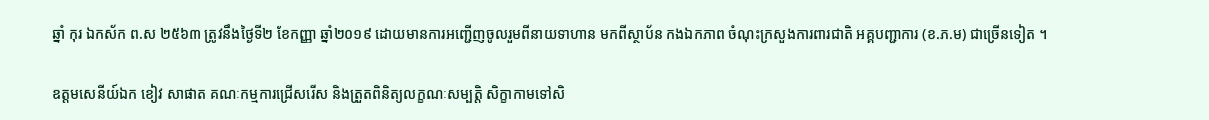ឆ្នាំ កុរ ឯកស័ក ព.ស ២៥៦៣ ត្រូវនឹងថ្ងៃទី២ ខែកញ្ញា ឆ្នាំ២០១៩ ដោយមានការអញ្ជើញចូលរួមពីនាយទាហាន មកពីស្ថាប័ន កងឯកភាព ចំណុះក្រសួងការពារជាតិ អគ្គបញ្ជាការ (ខ.ភ.ម) ជាច្រើនទៀត ។

ឧត្តមសេនីយ៍ឯក ខៀវ សាផាត គណៈកម្មការជ្រើសរើស និងត្រួតពិនិត្យលក្ខណៈសម្បត្តិ សិក្ខាកាមទៅសិ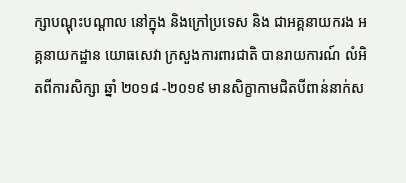ក្សាបណ្តុះបណ្តាល នៅក្នុង និងក្រៅប្រទេស និង ជាអគ្គនាយករង អគ្គនាយកដ្ឋាន យោធសេវា ក្រសួងការពារជាតិ បានរាយការណ៍ លំអិតពីការសិក្សា ឆ្នាំ ២០១៨ -២០១៩ មានសិក្ខាកាមជិតបីពាន់នាក់ស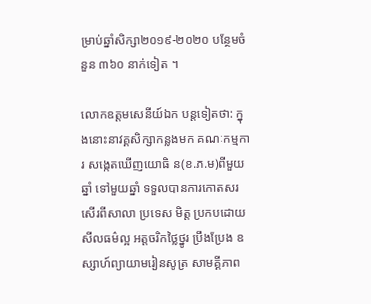ម្រាប់ឆ្នាំសិក្សា២០១៩-២០២០ បន្ថែមចំនួន ៣៦០ នាក់ទៀត ។

លោកឧត្តមសេនីយ៍ឯក បន្តទៀតថា: ក្នុងនោះនាវគ្គសិក្សាកន្លងមក គណៈកម្មការ សង្កេតឃើញយោធិ ន(ខ.ភ.ម)ពីមួយ ឆ្នាំ ទៅមួយឆ្នាំ ទទួលបានការកោតសរសើរពីសាលា ប្រទេស មិត្ត ប្រកបដោយ សីលធម៌ល្អ អត្តចរិកថ្លៃថ្នូរ ប្រឹងប្រែង ឧស្សាហ៍ព្យាយាមរៀនសូត្រ សាមគ្គីភាព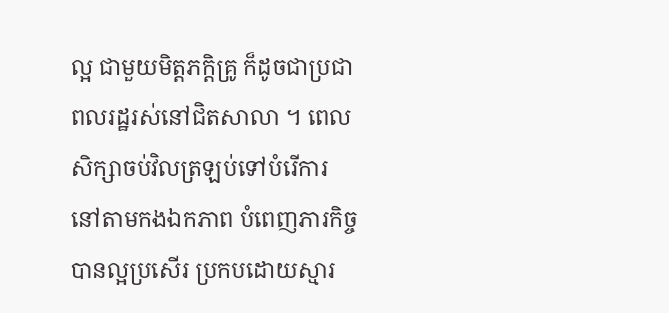ល្អ ជាមួយមិត្តភក្តិគ្រូ ក៏ដូចជាប្រជាពលរដ្ឋរស់នៅជិតសាលា ។ ពេលសិក្សាចប់វិលត្រឡប់ទៅបំរើការ នៅតាមកងឯកភាព បំពេញភារកិច្ច បានល្អប្រសើរ ប្រកបដោយស្មារ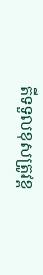តីទទួលខុសត្រូវខ្ព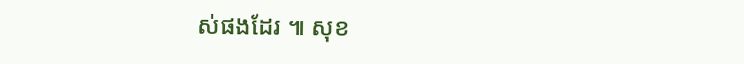ស់ផងដែរ ៕ សុខ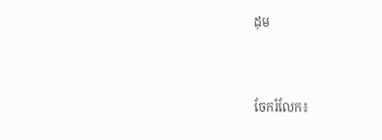ដុម


ចែករំលែក៖